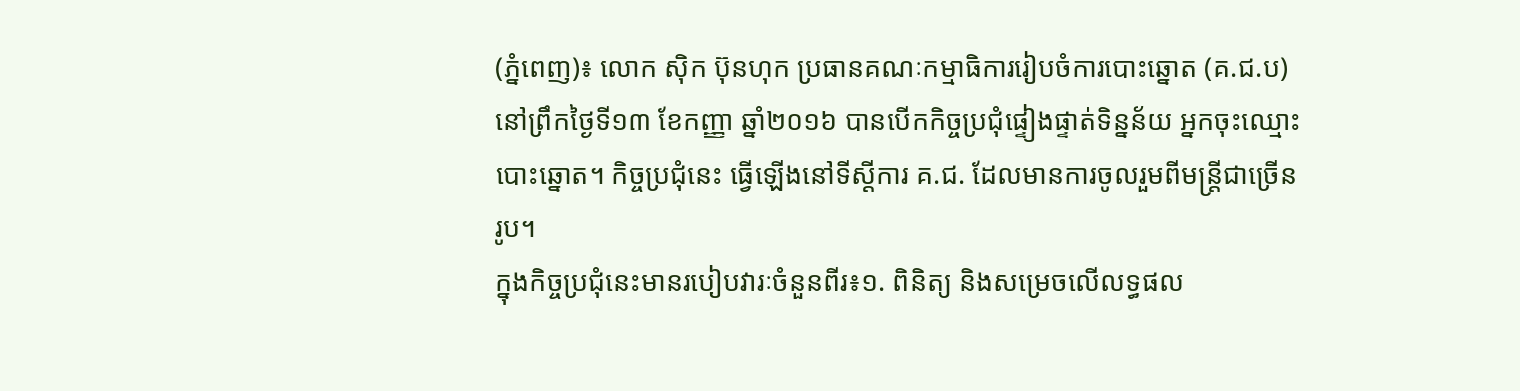(ភ្នំពេញ)៖ លោក ស៊ិក ប៊ុនហុក ប្រធានគណៈកម្មាធិការរៀបចំការបោះឆ្នោត (គ.ជ.ប) នៅព្រឹកថ្ងៃទី១៣ ខែកញ្ញា ឆ្នាំ២០១៦ បានបើកកិច្ចប្រជុំផ្ទៀងផ្ទាត់ទិន្នន័យ អ្នកចុះឈ្មោះបោះឆ្នោត។ កិច្ចប្រជុំនេះ ធ្វើឡើងនៅទីស្តីការ គ.ជ. ដែលមានការចូលរួមពីមន្ត្រីជាច្រើនរូប។
ក្នុងកិច្ចប្រជុំនេះមានរបៀបវារៈចំនួនពីរ៖១. ពិនិត្យ និងសម្រេចលើលទ្ធផល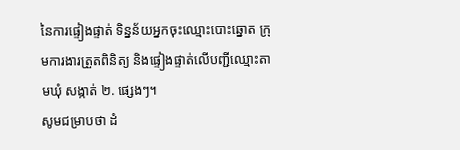នៃការផ្ទៀងផ្ទាត់ ទិន្នន័យអ្នកចុះឈ្មោះបោះឆ្នោត ក្រុមការងារត្រួតពិនិត្យ និងផ្ទៀងផ្ទាត់លើបញ្ជីឈ្មោះតាមឃុំ សង្កាត់ ២. ផ្សេងៗ។
សូមជម្រាបថា ដំ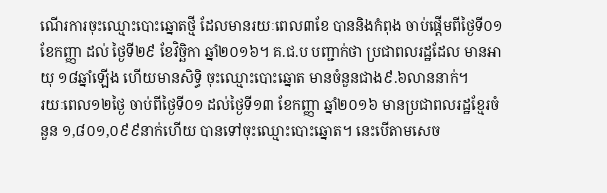ណើរការចុះឈ្មោះបោះឆ្នោតថ្មី ដែលមានរយៈពេល៣ខែ បាននិងកំពុង ចាប់ផ្តើមពីថ្ងៃទី០១ ខែកញ្ញា ដល់ ថ្ងៃទី២៩ ខែវិច្ឆិកា ឆ្នាំ២០១៦។ គ.ជ.ប បញ្ជាក់ថា ប្រជាពលរដ្ឋដែល មានអាយុ ១៨ឆ្នាំឡើង ហើយមានសិទ្ធិ ចុះឈ្មោះបោះឆ្នោត មានចំនួនជាង៩.៦លាននាក់។
រយៈពេល១២ថ្ងៃ ចាប់ពីថ្ងៃទី០១ ដល់ថ្ងៃទី១៣ ខែកញ្ញា ឆ្នាំ២០១៦ មានប្រជាពលរដ្ឋខ្មែរចំនួន ១,៨០១,០៩៩នាក់ហើយ បានទៅចុះឈ្មោះបោះឆ្នោត។ នេះបើតាមសេច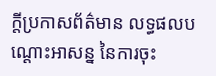ក្តីប្រកាសព័ត៌មាន លទ្ធផលបណ្តោះអាសន្ន នៃការចុះ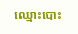ឈ្មោះបោះ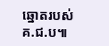ឆ្នោតរបស់ គ.ជ.ប៕